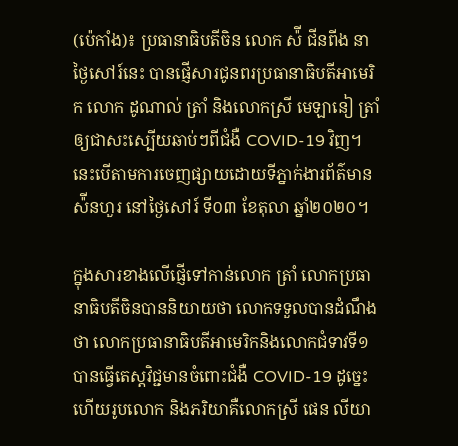(ប៉េកាំង)៖ ប្រធានាធិបតីចិន លោក ស៉ី ជីនពីង នាថ្ងៃសៅរ៍នេះ បានផ្ញើសារជូនពរប្រធានាធិបតីអាមេរិក លោក ដូណាល់ ត្រាំ និងលោកស្រី មេឡានៀ ត្រាំ ឲ្យជាសះស្បើយឆាប់ៗពីជំងឺ COVID-19 វិញ។ នេះបើតាមការចេញផ្សាយដោយទីភ្នាក់ងារព័ត៌មាន ស៉ីនហួរ នៅថ្ងៃសៅរ៍ ទី០៣ ខែតុលា ឆ្នាំ២០២០។

ក្នុងសារខាងលើផ្ញើទៅកាន់លោក ត្រាំ លោកប្រធានាធិបតីចិនបាននិយាយថា លោកទទួលបានដំណឹងថា លោកប្រធានាធិបតីអាមេរិកនិងលោកជំទាវទី១ បានធ្វើតេស្តវិជ្ជមានចំពោះជំងឺ COVID-19 ដូច្នេះហើយរូបលោក និងភរិយាគឺលោកស្រី ផេន លីយា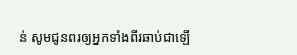ន់ សូមជូនពរឲ្យអ្នកទាំងពីរឆាប់ជាឡើ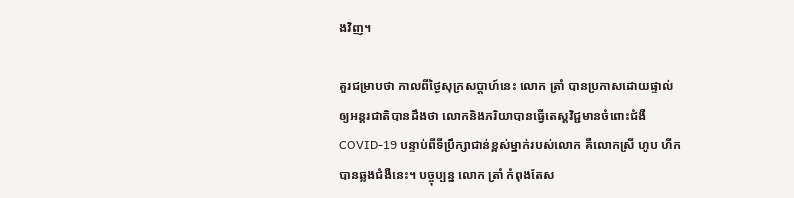ងវិញ។

គួរជម្រាបថា កាលពីថ្ងៃសុក្រសប្តាហ៍នេះ លោក ត្រាំ បានប្រកាសដោយផ្ទាល់ឲ្យអន្តរជាតិបានដឹងថា លោកនិងភរិយាបានធ្វើតេស្តវិជ្ជមានចំពោះជំងឺ COVID-19 បន្ទាប់ពីទីប្រឹក្សាជាន់ខ្ពស់ម្នាក់របស់លោក គឺលោកស្រី ហូប ហីក បានឆ្លងជំងឺនេះ។ បច្ចុប្បន្ន លោក ត្រាំ កំពុងតែស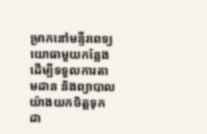ម្រាកនៅមន្ទីរពេទ្យយោធាមួយកន្លែង ដើម្បីទទួលការតាមដាន និងព្យាបាលយ៉ាងយកចិត្តទុកដា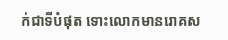ក់ជាទីបំផុត ទោះលោកមានរោគស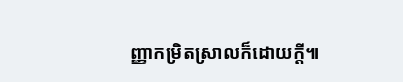ញ្ញាកម្រិតស្រាលក៏ដោយក្តី៕